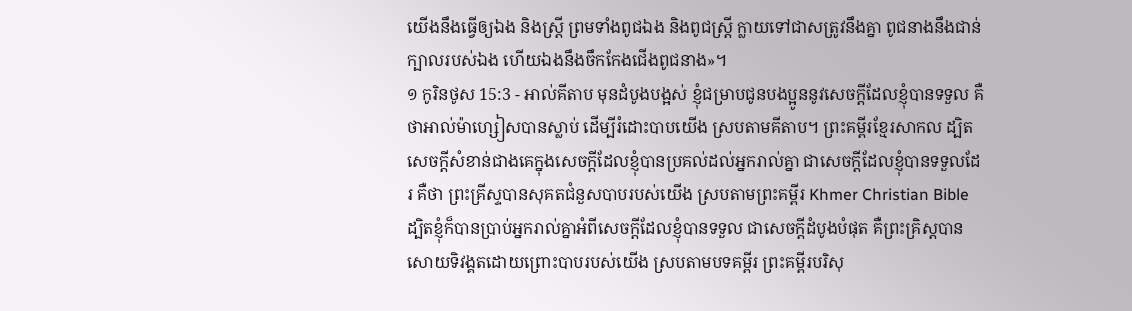យើងនឹងធ្វើឲ្យឯង និងស្ត្រី ព្រមទាំងពូជឯង និងពូជស្ត្រី ក្លាយទៅជាសត្រូវនឹងគ្នា ពូជនាងនឹងជាន់ក្បាលរបស់ឯង ហើយឯងនឹងចឹកកែងជើងពូជនាង»។
១ កូរិនថូស 15:3 - អាល់គីតាប មុនដំបូងបង្អស់ ខ្ញុំជម្រាបជូនបងប្អូននូវសេចក្ដីដែលខ្ញុំបានទទួល គឺថាអាល់ម៉ាហ្សៀសបានស្លាប់ ដើម្បីរំដោះបាបយើង ស្របតាមគីតាប។ ព្រះគម្ពីរខ្មែរសាកល ដ្បិតសេចក្ដីសំខាន់ជាងគេក្នុងសេចក្ដីដែលខ្ញុំបានប្រគល់ដល់អ្នករាល់គ្នា ជាសេចក្ដីដែលខ្ញុំបានទទួលដែរ គឺថា ព្រះគ្រីស្ទបានសុគតជំនួសបាបរបស់យើង ស្របតាមព្រះគម្ពីរ Khmer Christian Bible ដ្បិតខ្ញុំក៏បានប្រាប់អ្នករាល់គ្នាអំពីសេចក្ដីដែលខ្ញុំបានទទួល ជាសេចក្ដីដំបូងបំផុត គឺព្រះគ្រិស្ដបានសោយទិវង្គតដោយព្រោះបាបរបស់យើង ស្របតាមបទគម្ពីរ ព្រះគម្ពីរបរិសុ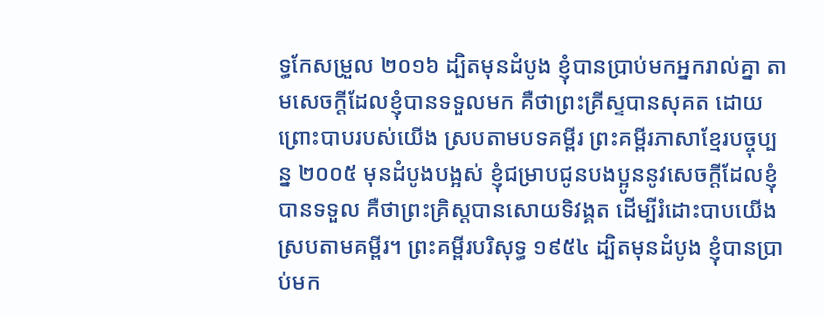ទ្ធកែសម្រួល ២០១៦ ដ្បិតមុនដំបូង ខ្ញុំបានប្រាប់មកអ្នករាល់គ្នា តាមសេចក្តីដែលខ្ញុំបានទទួលមក គឺថាព្រះគ្រីស្ទបានសុគត ដោយព្រោះបាបរបស់យើង ស្របតាមបទគម្ពីរ ព្រះគម្ពីរភាសាខ្មែរបច្ចុប្បន្ន ២០០៥ មុនដំបូងបង្អស់ ខ្ញុំជម្រាបជូនបងប្អូននូវសេចក្ដីដែលខ្ញុំបានទទួល គឺថាព្រះគ្រិស្តបានសោយទិវង្គត ដើម្បីរំដោះបាបយើង ស្របតាមគម្ពីរ។ ព្រះគម្ពីរបរិសុទ្ធ ១៩៥៤ ដ្បិតមុនដំបូង ខ្ញុំបានប្រាប់មក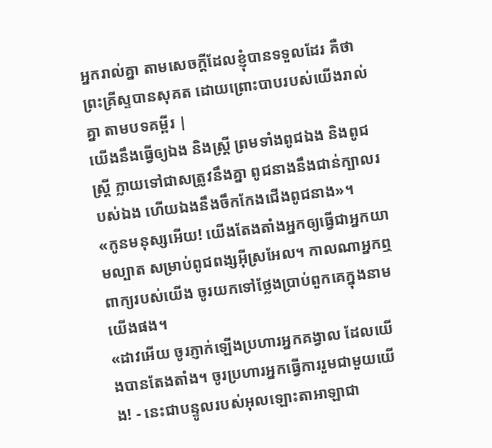អ្នករាល់គ្នា តាមសេចក្ដីដែលខ្ញុំបានទទួលដែរ គឺថាព្រះគ្រីស្ទបានសុគត ដោយព្រោះបាបរបស់យើងរាល់គ្នា តាមបទគម្ពីរ |
យើងនឹងធ្វើឲ្យឯង និងស្ត្រី ព្រមទាំងពូជឯង និងពូជស្ត្រី ក្លាយទៅជាសត្រូវនឹងគ្នា ពូជនាងនឹងជាន់ក្បាលរបស់ឯង ហើយឯងនឹងចឹកកែងជើងពូជនាង»។
«កូនមនុស្សអើយ! យើងតែងតាំងអ្នកឲ្យធ្វើជាអ្នកយាមល្បាត សម្រាប់ពូជពង្សអ៊ីស្រអែល។ កាលណាអ្នកឮពាក្យរបស់យើង ចូរយកទៅថ្លែងប្រាប់ពួកគេក្នុងនាមយើងផង។
«ដាវអើយ ចូរភ្ញាក់ឡើងប្រហារអ្នកគង្វាល ដែលយើងបានតែងតាំង។ ចូរប្រហារអ្នកធ្វើការរួមជាមួយយើង! - នេះជាបន្ទូលរបស់អុលឡោះតាអាឡាជា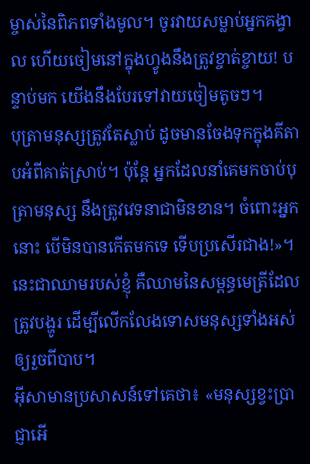ម្ចាស់នៃពិភពទាំងមូល។ ចូរវាយសម្លាប់អ្នកគង្វាល ហើយចៀមនៅក្នុងហ្វូងនឹងត្រូវខ្ចាត់ខ្ចាយ! បន្ទាប់មក យើងនឹងបែរទៅវាយចៀមតូចៗ។
បុត្រាមនុស្សត្រូវតែស្លាប់ ដូចមានចែងទុកក្នុងគីតាបអំពីគាត់ស្រាប់។ ប៉ុន្ដែ អ្នកដែលនាំគេមកចាប់បុត្រាមនុស្ស នឹងត្រូវវេទនាជាមិនខាន។ ចំពោះអ្នកនោះ បើមិនបានកើតមកទេ ទើបប្រសើរជាង!»។
នេះជាឈាមរបស់ខ្ញុំ គឺឈាមនៃសម្ពន្ធមេត្រីដែលត្រូវបង្ហូរ ដើម្បីលើកលែងទោសមនុស្សទាំងអស់ឲ្យរួចពីបាប។
អ៊ីសាមានប្រសាសន៍ទៅគេថា៖ «មនុស្សខ្វះប្រាជ្ញាអើ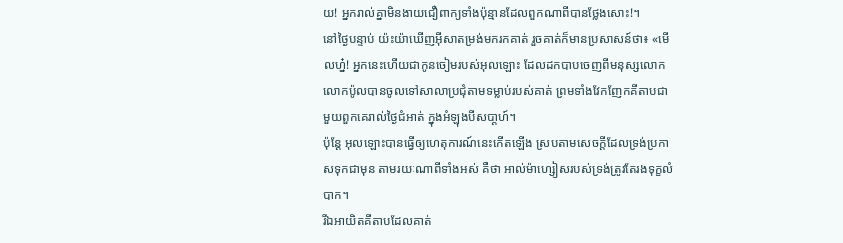យ! អ្នករាល់គ្នាមិនងាយជឿពាក្យទាំងប៉ុន្មានដែលពួកណាពីបានថ្លែងសោះ!។
នៅថ្ងៃបន្ទាប់ យ៉ះយ៉ាឃើញអ៊ីសាតម្រង់មករកគាត់ រួចគាត់ក៏មានប្រសាសន៍ថា៖ «មើលហ្ន៎! អ្នកនេះហើយជាកូនចៀមរបស់អុលឡោះ ដែលដកបាបចេញពីមនុស្សលោក
លោកប៉ូលបានចូលទៅសាលាប្រជុំតាមទម្លាប់របស់គាត់ ព្រមទាំងវែកញែកគីតាបជាមួយពួកគេរាល់ថ្ងៃជំអាត់ ក្នុងអំឡុងបីសបា្ដហ៍។
ប៉ុន្ដែ អុលឡោះបានធ្វើឲ្យហេតុការណ៍នេះកើតឡើង ស្របតាមសេចក្ដីដែលទ្រង់ប្រកាសទុកជាមុន តាមរយៈណាពីទាំងអស់ គឺថា អាល់ម៉ាហ្សៀសរបស់ទ្រង់ត្រូវតែរងទុក្ខលំបាក។
រីឯអាយិតគីតាបដែលគាត់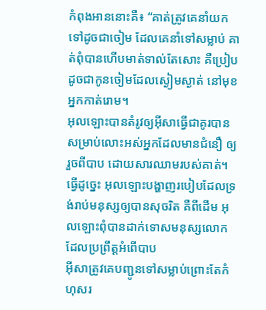កំពុងអាននោះគឺ៖ “គាត់ត្រូវគេនាំយកទៅដូចជាចៀម ដែលគេនាំទៅសម្លាប់ គាត់ពុំបានហើបមាត់ទាល់តែសោះ គឺប្រៀបដូចជាកូនចៀមដែលស្ងៀមស្ងាត់ នៅមុខអ្នកកាត់រោម។
អុលឡោះបានតំរូវឲ្យអ៊ីសាធ្វើជាគូរបាន សម្រាប់លោះអស់អ្នកដែលមានជំនឿ ឲ្យរួចពីបាប ដោយសារឈាមរបស់គាត់។ ធ្វើដូច្នេះ អុលឡោះបង្ហាញរបៀបដែលទ្រង់រាប់មនុស្សឲ្យបានសុចរិត គឺពីដើម អុលឡោះពុំបានដាក់ទោសមនុស្សលោកដែលប្រព្រឹត្ដអំពើបាប
អ៊ីសាត្រូវគេបញ្ជូនទៅសម្លាប់ព្រោះតែកំហុសរ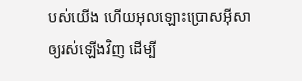បស់យើង ហើយអុលឡោះប្រោសអ៊ីសាឲ្យរស់ឡើងវិញ ដើម្បី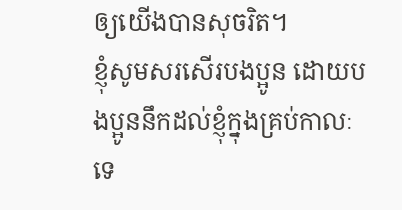ឲ្យយើងបានសុចរិត។
ខ្ញុំសូមសរសើរបងប្អូន ដោយបងប្អូននឹកដល់ខ្ញុំក្នុងគ្រប់កាលៈទេ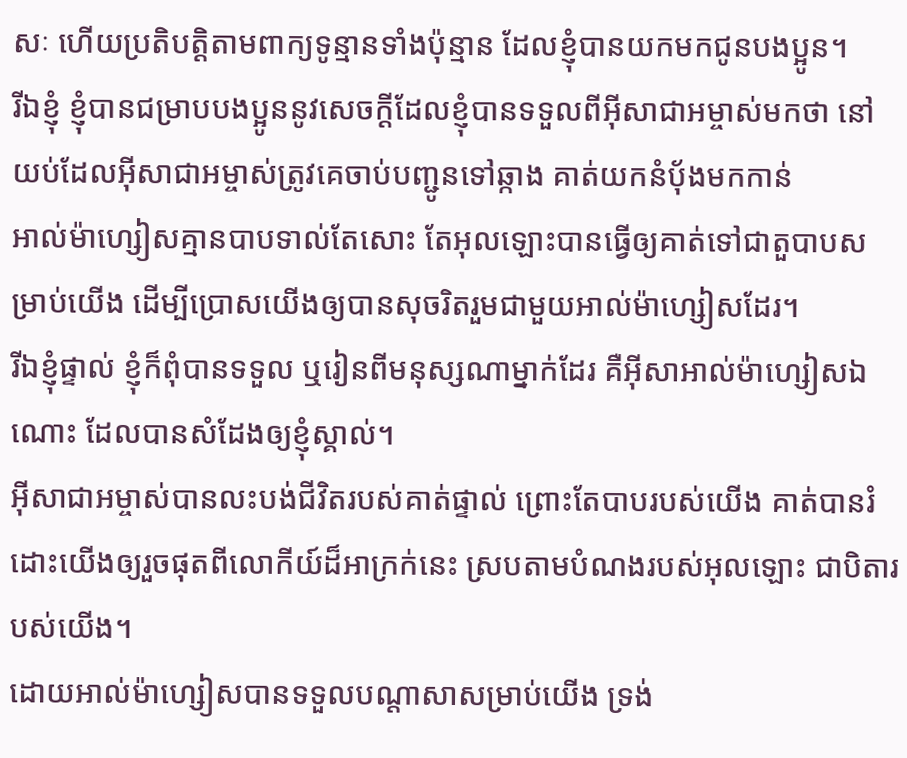សៈ ហើយប្រតិបត្ដិតាមពាក្យទូន្មានទាំងប៉ុន្មាន ដែលខ្ញុំបានយកមកជូនបងប្អូន។
រីឯខ្ញុំ ខ្ញុំបានជម្រាបបងប្អូននូវសេចក្ដីដែលខ្ញុំបានទទួលពីអ៊ីសាជាអម្ចាស់មកថា នៅយប់ដែលអ៊ីសាជាអម្ចាស់ត្រូវគេចាប់បញ្ជូនទៅឆ្កាង គាត់យកនំបុ័ងមកកាន់
អាល់ម៉ាហ្សៀសគ្មានបាបទាល់តែសោះ តែអុលឡោះបានធ្វើឲ្យគាត់ទៅជាតួបាបសម្រាប់យើង ដើម្បីប្រោសយើងឲ្យបានសុចរិតរួមជាមួយអាល់ម៉ាហ្សៀសដែរ។
រីឯខ្ញុំផ្ទាល់ ខ្ញុំក៏ពុំបានទទួល ឬរៀនពីមនុស្សណាម្នាក់ដែរ គឺអ៊ីសាអាល់ម៉ាហ្សៀសឯណោះ ដែលបានសំដែងឲ្យខ្ញុំស្គាល់។
អ៊ីសាជាអម្ចាស់បានលះបង់ជីវិតរបស់គាត់ផ្ទាល់ ព្រោះតែបាបរបស់យើង គាត់បានរំដោះយើងឲ្យរួចផុតពីលោកីយ៍ដ៏អាក្រក់នេះ ស្របតាមបំណងរបស់អុលឡោះ ជាបិតារបស់យើង។
ដោយអាល់ម៉ាហ្សៀសបានទទួលបណ្ដាសាសម្រាប់យើង ទ្រង់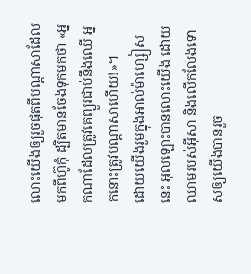លោះយើងឲ្យរួចផុតពីបណ្ដាសាដែលមកពីហ៊ូកុំ ដ្បិតមានចែងទុកមកថា «អ្នកណាដែលត្រូវគេព្យួរជាប់នឹងឈើ អ្នកនោះត្រូវបណ្ដាសាហើយ!»។
ដោយយើងរួមក្នុងអាល់ម៉ាហ្សៀសនេះ អុលឡោះបានលោះយើង ដោយឈាមរបស់អ៊ីសា និងលើកលែងទោសឲ្យយើងបានរួច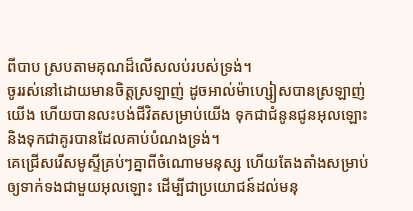ពីបាប ស្របតាមគុណដ៏លើសលប់របស់ទ្រង់។
ចូររស់នៅដោយមានចិត្ដស្រឡាញ់ ដូចអាល់ម៉ាហ្សៀសបានស្រឡាញ់យើង ហើយបានលះបង់ជីវិតសម្រាប់យើង ទុកជាជំនូនជូនអុលឡោះ និងទុកជាគូរបានដែលគាប់បំណងទ្រង់។
គេជ្រើសរើសមូស្ទីគ្រប់ៗគ្នាពីចំណោមមនុស្ស ហើយតែងតាំងសម្រាប់ឲ្យទាក់ទងជាមួយអុលឡោះ ដើម្បីជាប្រយោជន៍ដល់មនុ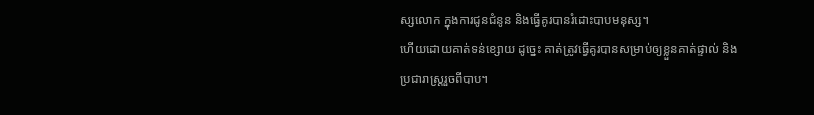ស្សលោក ក្នុងការជូនជំនូន និងធ្វើគូរបានរំដោះបាបមនុស្ស។
ហើយដោយគាត់ទន់ខ្សោយ ដូច្នេះ គាត់ត្រូវធ្វើគូរបានសម្រាប់ឲ្យខ្លួនគាត់ផ្ទាល់ និងប្រជារាស្ដ្ររួចពីបាប។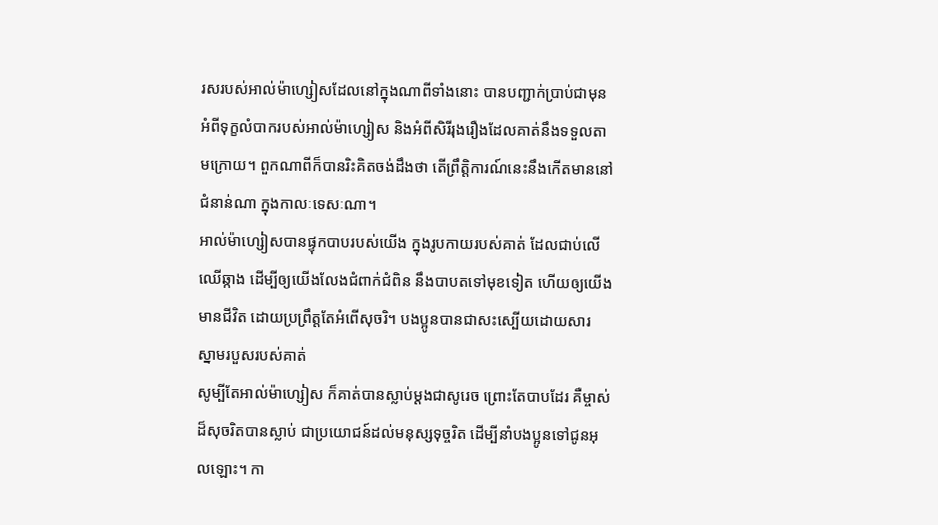រសរបស់អាល់ម៉ាហ្សៀសដែលនៅក្នុងណាពីទាំងនោះ បានបញ្ជាក់ប្រាប់ជាមុនអំពីទុក្ខលំបាករបស់អាល់ម៉ាហ្សៀស និងអំពីសិរីរុងរឿងដែលគាត់នឹងទទួលតាមក្រោយ។ ពួកណាពីក៏បានរិះគិតចង់ដឹងថា តើព្រឹត្ដិការណ៍នេះនឹងកើតមាននៅជំនាន់ណា ក្នុងកាលៈទេសៈណា។
អាល់ម៉ាហ្សៀសបានផ្ទុកបាបរបស់យើង ក្នុងរូបកាយរបស់គាត់ ដែលជាប់លើឈើឆ្កាង ដើម្បីឲ្យយើងលែងជំពាក់ជំពិន នឹងបាបតទៅមុខទៀត ហើយឲ្យយើងមានជីវិត ដោយប្រព្រឹត្តតែអំពើសុចរិ។ បងប្អូនបានជាសះស្បើយដោយសារ ស្នាមរបួសរបស់គាត់
សូម្បីតែអាល់ម៉ាហ្សៀស ក៏គាត់បានស្លាប់ម្ដងជាសូរេច ព្រោះតែបាបដែរ គឺម្ចាស់ដ៏សុចរិតបានស្លាប់ ជាប្រយោជន៍ដល់មនុស្សទុច្ចរិត ដើម្បីនាំបងប្អូនទៅជូនអុលឡោះ។ កា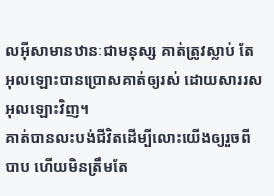លអ៊ីសាមានឋានៈជាមនុស្ស គាត់ត្រូវស្លាប់ តែអុលឡោះបានប្រោសគាត់ឲ្យរស់ ដោយសាររសអុលឡោះវិញ។
គាត់បានលះបង់ជីវិតដើម្បីលោះយើងឲ្យរួចពីបាប ហើយមិនត្រឹមតែ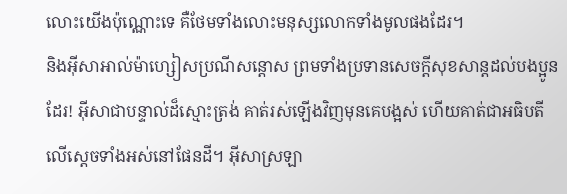លោះយើងប៉ុណ្ណោះទេ គឺថែមទាំងលោះមនុស្សលោកទាំងមូលផងដែរ។
និងអ៊ីសាអាល់ម៉ាហ្សៀសប្រណីសន្ដោស ព្រមទាំងប្រទានសេចក្ដីសុខសាន្ដដល់បងប្អូនដែរ! អ៊ីសាជាបន្ទាល់ដ៏ស្មោះត្រង់ គាត់រស់ឡើងវិញមុនគេបង្អស់ ហើយគាត់ជាអធិបតីលើស្ដេចទាំងអស់នៅផែនដី។ អ៊ីសាស្រឡា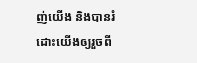ញ់យើង និងបានរំដោះយើងឲ្យរួចពី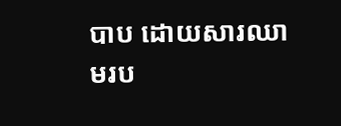បាប ដោយសារឈាមរប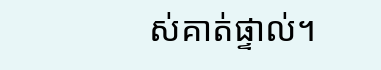ស់គាត់ផ្ទាល់។